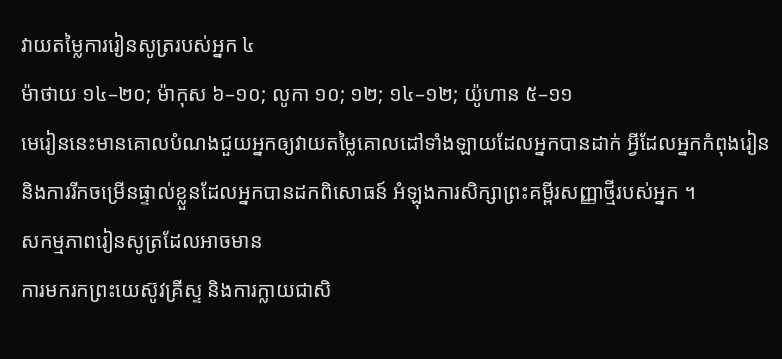វាយតម្លៃការរៀនសូត្ររបស់អ្នក ៤
ម៉ាថាយ ១៤–២០; ម៉ាកុស ៦–១០; លូកា ១០; ១២; ១៤–១២; យ៉ូហាន ៥–១១
មេរៀននេះមានគោលបំណងជួយអ្នកឲ្យវាយតម្លៃគោលដៅទាំងឡាយដែលអ្នកបានដាក់ អ្វីដែលអ្នកកំពុងរៀន និងការរីកចម្រើនផ្ទាល់ខ្លួនដែលអ្នកបានដកពិសោធន៍ អំឡុងការសិក្សាព្រះគម្ពីរសញ្ញាថ្មីរបស់អ្នក ។
សកម្មភាពរៀនសូត្រដែលអាចមាន
ការមករកព្រះយេស៊ូវគ្រីស្ទ និងការក្លាយជាសិ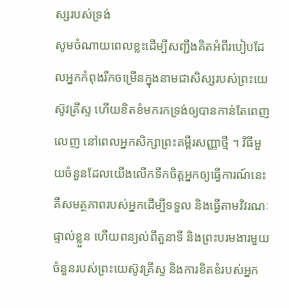ស្សរបស់ទ្រង់
សូមចំណាយពេលខ្លះដើម្បីសញ្ជឹងគិតអំពីរបៀបដែលអ្នកកំពុងរីកចម្រើនក្នុងនាមជាសិស្សរបស់ព្រះយេស៊ូវគ្រីស្ទ ហើយខិតខំមករកទ្រង់ឲ្យបានកាន់តែពេញលេញ នៅពេលអ្នកសិក្សាព្រះគម្ពីរសញ្ញាថ្មី ។ វិធីមួយចំនួនដែលយើងលើកទឹកចិត្តអ្នកឲ្យធ្វើការណ៍នេះ គឺសមត្ថភាពរបស់អ្នកដើម្បីទទួល និងធ្វើតាមវិវរណៈផ្ទាល់ខ្លួន ហើយពន្យល់ពីតួនាទី និងព្រះបរមងារមួយចំនួនរបស់ព្រះយេស៊ូវគ្រីស្ទ និងការខិតខំរបស់អ្នក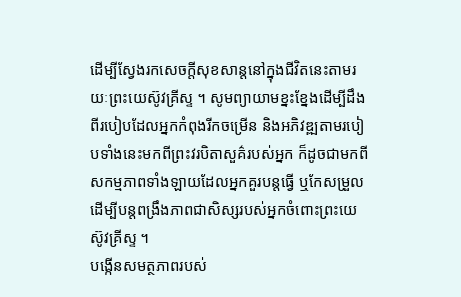ដើម្បីស្វែងរកសេចក្តីសុខសាន្តនៅក្នុងជីវិតនេះតាមរយៈព្រះយេស៊ូវគ្រីស្ទ ។ សូមព្យាយាមខ្នះខ្នែងដើម្បីដឹងពីរបៀបដែលអ្នកកំពុងរីកចម្រើន និងអភិវឌ្ឍតាមរបៀបទាំងនេះមកពីព្រះវរបិតាសួគ៌របស់អ្នក ក៏ដូចជាមកពីសកម្មភាពទាំងឡាយដែលអ្នកគួរបន្តធ្វើ ឬកែសម្រួល ដើម្បីបន្តពង្រឹងភាពជាសិស្សរបស់អ្នកចំពោះព្រះយេស៊ូវគ្រីស្ទ ។
បង្កើនសមត្ថភាពរបស់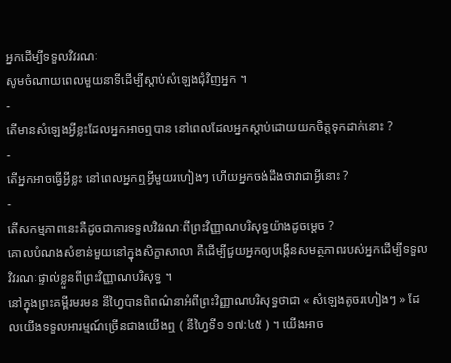អ្នកដើម្បីទទួលវិវរណៈ
សូមចំណាយពេលមួយនាទីដើម្បីស្តាប់សំឡេងជុំវិញអ្នក ។
-
តើមានសំឡេងអ្វីខ្លះដែលអ្នកអាចឮបាន នៅពេលដែលអ្នកស្តាប់ដោយយកចិត្តទុកដាក់នោះ ?
-
តើអ្នកអាចធ្វើអ្វីខ្លះ នៅពេលអ្នកឮអ្វីមួយរហៀងៗ ហើយអ្នកចង់ដឹងថាវាជាអ្វីនោះ ?
-
តើសកម្មភាពនេះគឺដូចជាការទទួលវិវរណៈពីព្រះវិញ្ញាណបរិសុទ្ធយ៉ាងដូចម្ដេច ?
គោលបំណងសំខាន់មួយនៅក្នុងសិក្ខាសាលា គឺដើម្បីជួយអ្នកឲ្យបង្កើនសមត្ថភាពរបស់អ្នកដើម្បីទទួលវិវរណៈផ្ទាល់ខ្លួនពីព្រះវិញ្ញាណបរិសុទ្ធ ។
នៅក្នុងព្រះគម្ពីរមរមន នីហ្វៃបានពិពណ៌នាអំពីព្រះវិញ្ញាណបរិសុទ្ធថាជា « សំឡេងតូចរហៀងៗ » ដែលយើងទទួលអារម្មណ៍ច្រើនជាងយើងឮ ( នីហ្វៃទី១ ១៧:៤៥ ) ។ យើងអាច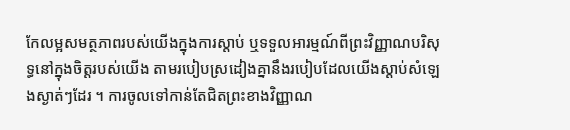កែលម្អសមត្ថភាពរបស់យើងក្នុងការស្តាប់ ឬទទួលអារម្មណ៍ពីព្រះវិញ្ញាណបរិសុទ្ធនៅក្នុងចិត្តរបស់យើង តាមរបៀបស្រដៀងគ្នានឹងរបៀបដែលយើងស្តាប់សំឡេងស្ងាត់ៗដែរ ។ ការចូលទៅកាន់តែជិតព្រះខាងវិញ្ញាណ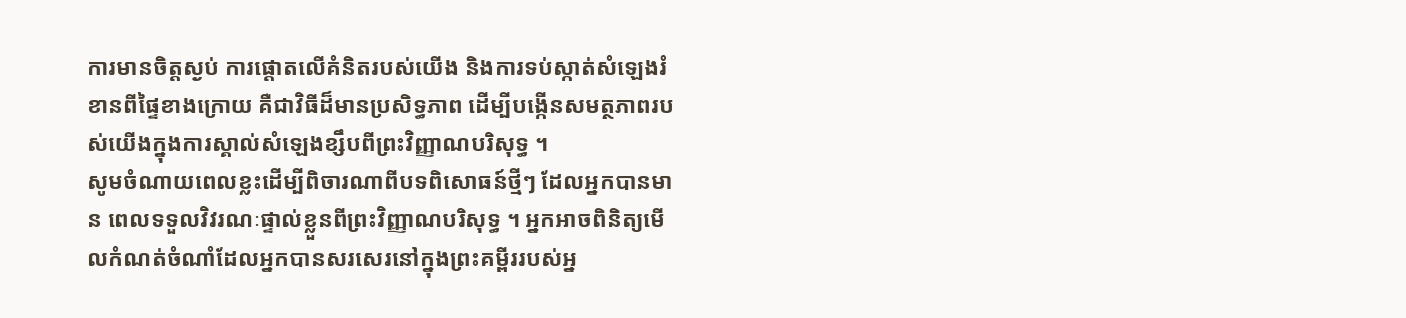ការមានចិត្តស្ងប់ ការផ្តោតលើគំនិតរបស់យើង និងការទប់ស្កាត់សំឡេងរំខានពីផ្ទៃខាងក្រោយ គឺជាវិធីដ៏មានប្រសិទ្ធភាព ដើម្បីបង្កើនសមត្ថភាពរបស់យើងក្នុងការស្គាល់សំឡេងខ្សឹបពីព្រះវិញ្ញាណបរិសុទ្ធ ។
សូមចំណាយពេលខ្លះដើម្បីពិចារណាពីបទពិសោធន៍ថ្មីៗ ដែលអ្នកបានមាន ពេលទទួលវិវរណៈផ្ទាល់ខ្លួនពីព្រះវិញ្ញាណបរិសុទ្ធ ។ អ្នកអាចពិនិត្យមើលកំណត់ចំណាំដែលអ្នកបានសរសេរនៅក្នុងព្រះគម្ពីររបស់អ្ន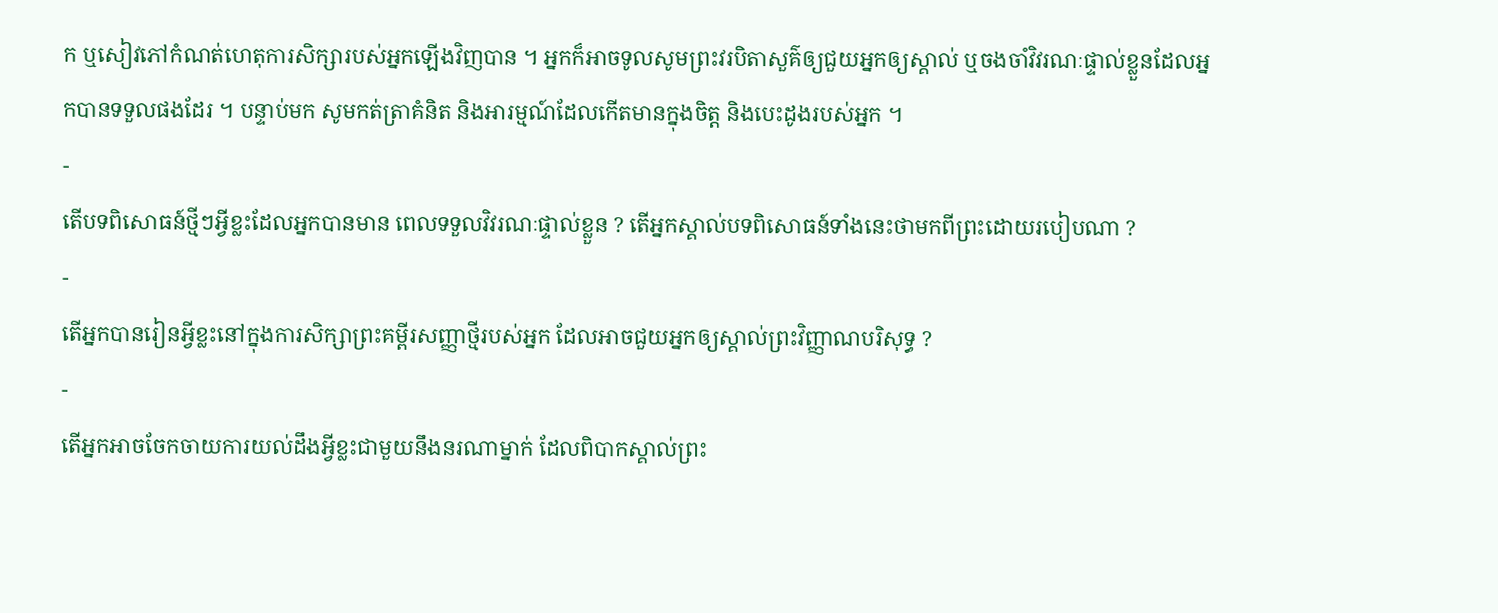ក ឬសៀវភៅកំណត់ហេតុការសិក្សារបស់អ្នកឡើងវិញបាន ។ អ្នកក៏អាចទូលសូមព្រះវរបិតាសួគ៌ឲ្យជួយអ្នកឲ្យស្គាល់ ឬចងចាំវិវរណៈផ្ទាល់ខ្លួនដែលអ្នកបានទទួលផងដែរ ។ បន្ទាប់មក សូមកត់ត្រាគំនិត និងអារម្មណ៍ដែលកើតមានក្នុងចិត្ត និងបេះដូងរបស់អ្នក ។
-
តើបទពិសោធន៍ថ្មីៗអ្វីខ្លះដែលអ្នកបានមាន ពេលទទួលវិវរណៈផ្ទាល់ខ្លួន ? តើអ្នកស្គាល់បទពិសោធន៍ទាំងនេះថាមកពីព្រះដោយរបៀបណា ?
-
តើអ្នកបានរៀនអ្វីខ្លះនៅក្នុងការសិក្សាព្រះគម្ពីរសញ្ញាថ្មីរបស់អ្នក ដែលអាចជួយអ្នកឲ្យស្គាល់ព្រះវិញ្ញាណបរិសុទ្ធ ?
-
តើអ្នកអាចចែកចាយការយល់ដឹងអ្វីខ្លះជាមួយនឹងនរណាម្នាក់ ដែលពិបាកស្គាល់ព្រះ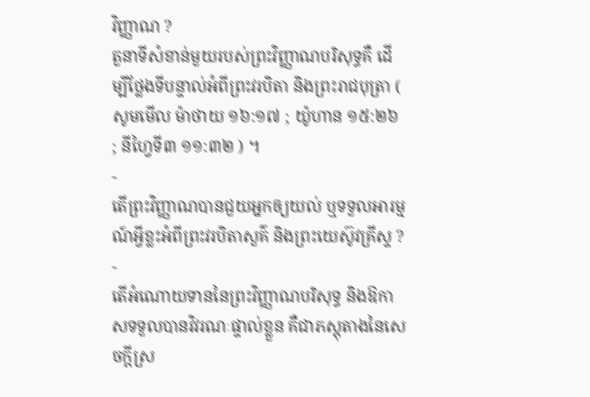វិញ្ញាណ ?
តួនាទីសំខាន់មួយរបស់ព្រះវិញ្ញាណបរិសុទ្ធគឺ ដើម្បីថ្លែងទីបន្ទាល់អំពីព្រះវរបិតា និងព្រះរាជបុត្រា ( សូមមើល ម៉ាថាយ ១៦:១៧ ; យ៉ូហាន ១៥:២៦ ; នីហ្វៃទី៣ ១១:៣២ ) ។
-
តើព្រះវិញ្ញាណបានជួយអ្នកឲ្យយល់ ឬទទួលអារម្មណ៍អ្វីខ្លះអំពីព្រះវរបិតាសួគ៌ និងព្រះយេស៊ូវគ្រីស្ទ ?
-
តើអំណោយទាននៃព្រះវិញ្ញាណបរិសុទ្ធ និងឱកាសទទួលបានវិវរណៈផ្ទាល់ខ្លួន គឺជាភស្តុតាងនៃសេចក្តីស្រ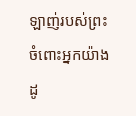ឡាញ់របស់ព្រះចំពោះអ្នកយ៉ាងដូ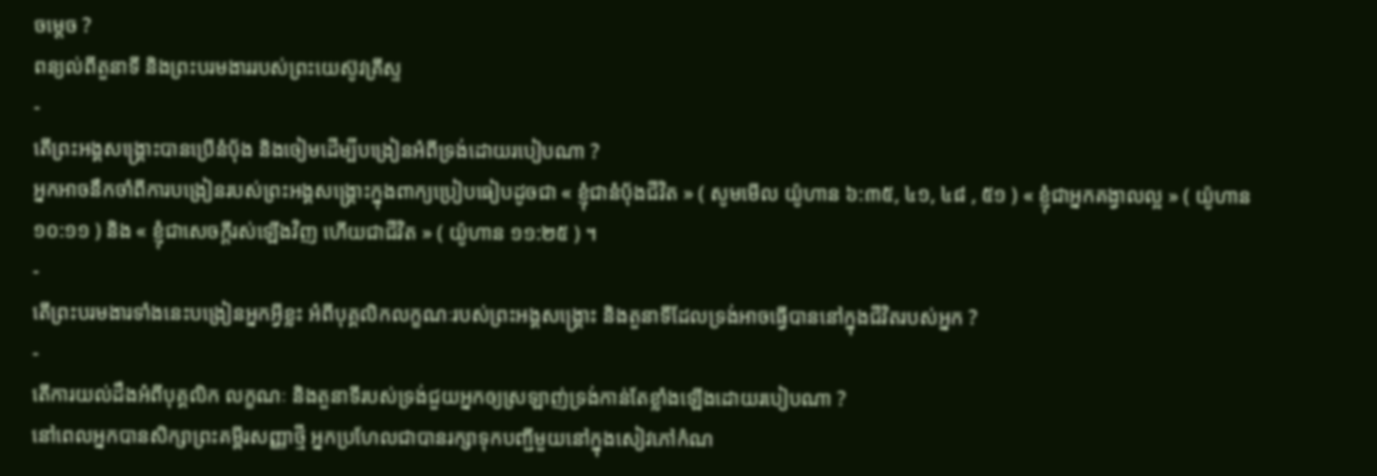ចម្ដេច ?
ពន្យល់ពីតួនាទី និងព្រះបរមងាររបស់ព្រះយេស៊ូវគ្រីស្ទ
-
តើព្រះអង្គសង្គ្រោះបានប្រើនំប៉័ង និងចៀមដើម្បីបង្រៀនអំពីទ្រង់ដោយរបៀបណា ?
អ្នកអាចនឹកចាំពីការបង្រៀនរបស់ព្រះអង្គសង្គ្រោះក្នុងពាក្យប្រៀបធៀបដូចជា « ខ្ញុំជានំបុ័ងជីវិត » ( សូមមើល យ៉ូហាន ៦:៣៥, ៤១, ៤៨ , ៥១ ) « ខ្ញុំជាអ្នកគង្វាលល្អ » ( យ៉ូហាន ១០:១១ ) និង « ខ្ញុំជាសេចក្តីរស់ឡើងវិញ ហើយជាជីវិត » ( យ៉ូហាន ១១:២៥ ) ។
-
តើព្រះបរមងារទាំងនេះបង្រៀនអ្នកអ្វីខ្លះ អំពីបុគ្គលិកលក្ខណៈរបស់ព្រះអង្គសង្គ្រោះ និងតួនាទីដែលទ្រង់អាចធ្វើបាននៅក្នុងជីវិតរបស់អ្នក ?
-
តើការយល់ដឹងអំពីបុគ្គលិក លក្ខណៈ និងតួនាទីរបស់ទ្រង់ជួយអ្នកឲ្យស្រឡាញ់ទ្រង់កាន់តែខ្លាំងឡើងដោយរបៀបណា ?
នៅពេលអ្នកបានសិក្សាព្រះគម្ពីរសញ្ញាថ្មី អ្នកប្រហែលជាបានរក្សាទុកបញ្ជីមួយនៅក្នុងសៀវភៅកំណ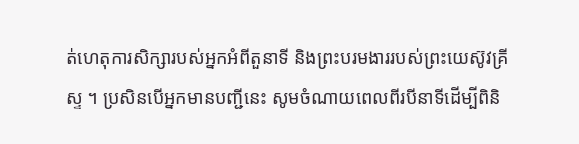ត់ហេតុការសិក្សារបស់អ្នកអំពីតួនាទី និងព្រះបរមងាររបស់ព្រះយេស៊ូវគ្រីស្ទ ។ ប្រសិនបើអ្នកមានបញ្ជីនេះ សូមចំណាយពេលពីរបីនាទីដើម្បីពិនិ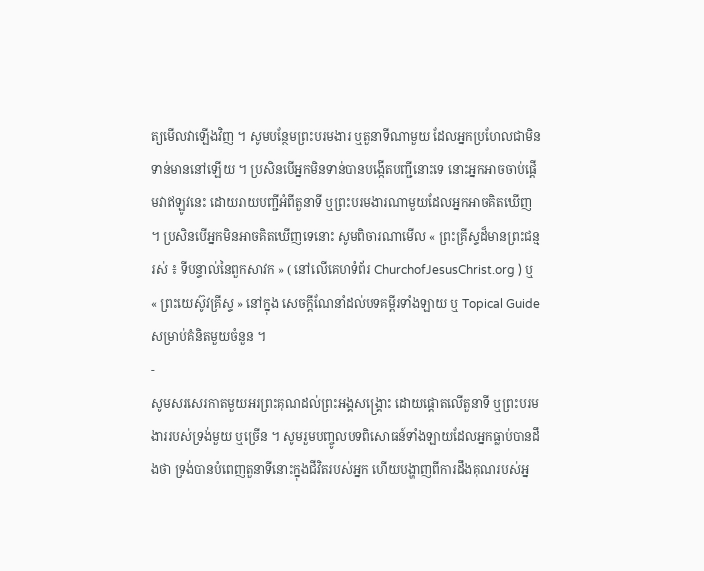ត្យមើលវាឡើងវិញ ។ សូមបន្ថែមព្រះបរមងារ ឬតួនាទីណាមួយ ដែលអ្នកប្រហែលជាមិនទាន់មាននៅឡើយ ។ ប្រសិនបើអ្នកមិនទាន់បានបង្កើតបញ្ជីនោះទេ នោះអ្នកអាចចាប់ផ្តើមវាឥឡូវនេះ ដោយរាយបញ្ជីអំពីតួនាទី ឬព្រះបរមងារណាមួយដែលអ្នកអាចគិតឃើញ ។ ប្រសិនបើអ្នកមិនអាចគិតឃើញទេនោះ សូមពិចារណាមើល « ព្រះគ្រីស្ទដ៏មានព្រះជន្មរស់ ៖ ទីបន្ទាល់នៃពួកសាវក » ( នៅលើគេហទំព័រ ChurchofJesusChrist.org ) ឬ « ព្រះយេស៊ូវគ្រីស្ទ » នៅក្នុង សេចក្ដីណែនាំដល់បទគម្ពីរទាំងឡាយ ឬ Topical Guide សម្រាប់គំនិតមួយចំនួន ។
-
សូមសរសេរកាតមួយអរព្រះគុណដល់ព្រះអង្គសង្គ្រោះ ដោយផ្តោតលើតួនាទី ឬព្រះបរមងាររបស់ទ្រង់មួយ ឬច្រើន ។ សូមរួមបញ្ចូលបទពិសោធន៍ទាំងឡាយដែលអ្នកធ្លាប់បានដឹងថា ទ្រង់បានបំពេញតួនាទីនោះក្នុងជីវិតរបស់អ្នក ហើយបង្ហាញពីការដឹងគុណរបស់អ្ន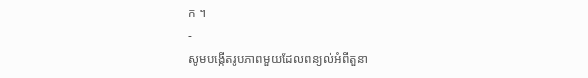ក ។
-
សូមបង្កើតរូបភាពមួយដែលពន្យល់អំពីតួនា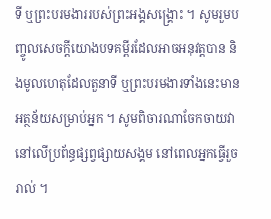ទី ឬព្រះបរមងាររបស់ព្រះអង្គសង្គ្រោះ ។ សូមរួមបញ្ចូលសេចក្ដីយោងបទគម្ពីរដែលអាចអនុវត្តបាន និងមូលហេតុដែលតួនាទី ឬព្រះបរមងារទាំងនេះមានអត្ថន័យសម្រាប់អ្នក ។ សូមពិចារណាចែកចាយវានៅលើប្រព័ន្ធផ្សព្វផ្សាយសង្គម នៅពេលអ្នកធ្វើរួចរាល់ ។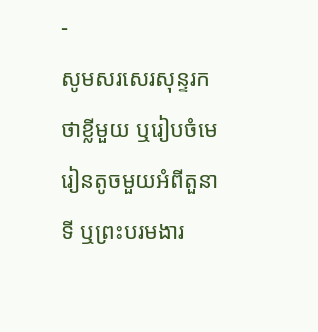-
សូមសរសេរសុន្ទរកថាខ្លីមួយ ឬរៀបចំមេរៀនតូចមួយអំពីតួនាទី ឬព្រះបរមងារ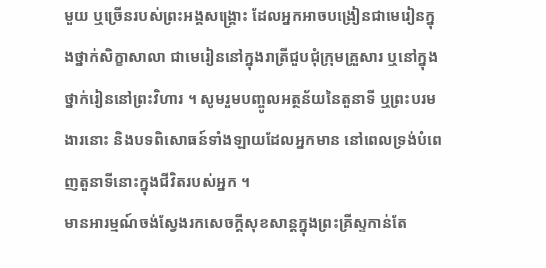មួយ ឬច្រើនរបស់ព្រះអង្គសង្គ្រោះ ដែលអ្នកអាចបង្រៀនជាមេរៀនក្នុងថ្នាក់សិក្ខាសាលា ជាមេរៀននៅក្នុងរាត្រីជួបជុំក្រុមគ្រួសារ ឬនៅក្នុងថ្នាក់រៀននៅព្រះវិហារ ។ សូមរួមបញ្ចូលអត្ថន័យនៃតួនាទី ឬព្រះបរមងារនោះ និងបទពិសោធន៍ទាំងឡាយដែលអ្នកមាន នៅពេលទ្រង់បំពេញតួនាទីនោះក្នុងជីវិតរបស់អ្នក ។
មានអារម្មណ៍ចង់ស្វែងរកសេចក្តីសុខសាន្តក្នុងព្រះគ្រីស្ទកាន់តែ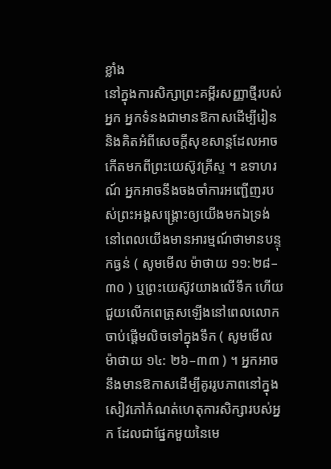ខ្លាំង
នៅក្នុងការសិក្សាព្រះគម្ពីរសញ្ញាថ្មីរបស់អ្នក អ្នកទំនងជាមានឱកាសដើម្បីរៀន និងគិតអំពីសេចក្តីសុខសាន្តដែលអាចកើតមកពីព្រះយេស៊ូវគ្រីស្ទ ។ ឧទាហរណ៍ អ្នកអាចនឹងចងចាំការអញ្ជើញរបស់ព្រះអង្គសង្គ្រោះឲ្យយើងមកឯទ្រង់ នៅពេលយើងមានអារម្មណ៍ថាមានបន្ទុកធ្ងន់ ( សូមមើល ម៉ាថាយ ១១:២៨–៣០ ) ឬព្រះយេស៊ូវយាងលើទឹក ហើយជួយលើកពេត្រុសឡើងនៅពេលលោកចាប់ផ្តើមលិចទៅក្នុងទឹក ( សូមមើល ម៉ាថាយ ១៤: ២៦–៣៣ ) ។ អ្នកអាចនឹងមានឱកាសដើម្បីគូររូបភាពនៅក្នុងសៀវភៅកំណត់ហេតុការសិក្សារបស់អ្នក ដែលជាផ្នែកមួយនៃមេ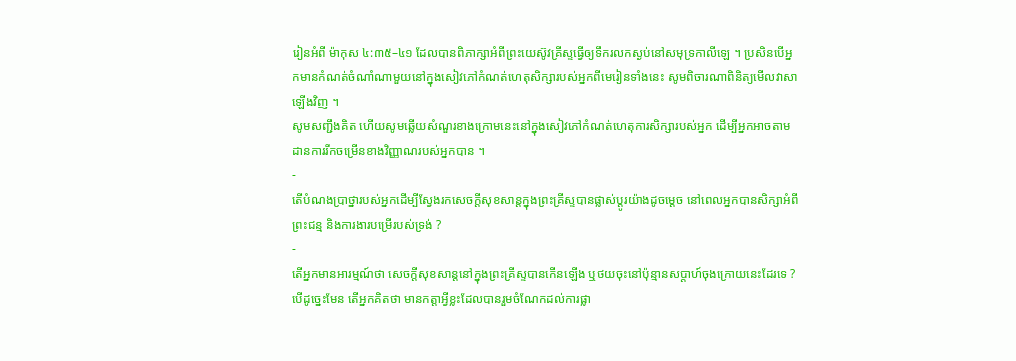រៀនអំពី ម៉ាកុស ៤:៣៥–៤១ ដែលបានពិភាក្សាអំពីព្រះយេស៊ូវគ្រីស្ទធ្វើឲ្យទឹករលកស្ងប់នៅសមុទ្រកាលីឡេ ។ ប្រសិនបើអ្នកមានកំណត់ចំណាំណាមួយនៅក្នុងសៀវភៅកំណត់ហេតុសិក្សារបស់អ្នកពីមេរៀនទាំងនេះ សូមពិចារណាពិនិត្យមើលវាសាឡើងវិញ ។
សូមសញ្ជឹងគិត ហើយសូមឆ្លើយសំណួរខាងក្រោមនេះនៅក្នុងសៀវភៅកំណត់ហេតុការសិក្សារបស់អ្នក ដើម្បីអ្នកអាចតាមដានការរីកចម្រើនខាងវិញ្ញាណរបស់អ្នកបាន ។
-
តើបំណងប្រាថ្នារបស់អ្នកដើម្បីស្វែងរកសេចក្តីសុខសាន្តក្នុងព្រះគ្រីស្ទបានផ្លាស់ប្តូរយ៉ាងដូចម្ដេច នៅពេលអ្នកបានសិក្សាអំពីព្រះជន្ម និងការងារបម្រើរបស់ទ្រង់ ?
-
តើអ្នកមានអារម្មណ៍ថា សេចក្តីសុខសាន្តនៅក្នុងព្រះគ្រីស្ទបានកើនឡើង ឬថយចុះនៅប៉ុន្មានសប្តាហ៍ចុងក្រោយនេះដែរទេ ? បើដូច្នេះមែន តើអ្នកគិតថា មានកត្តាអ្វីខ្លះដែលបានរួមចំណែកដល់ការផ្លា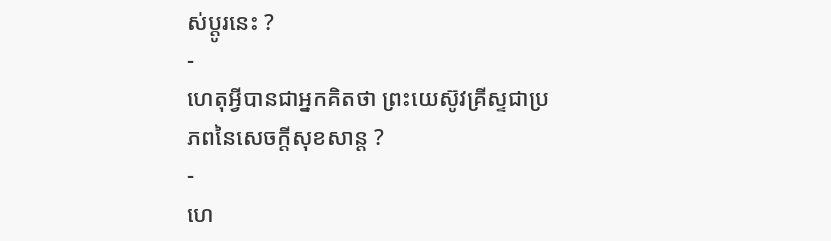ស់ប្តូរនេះ ?
-
ហេតុអ្វីបានជាអ្នកគិតថា ព្រះយេស៊ូវគ្រីស្ទជាប្រភពនៃសេចក្តីសុខសាន្ត ?
-
ហេ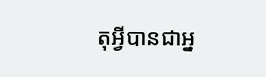តុអ្វីបានជាអ្ន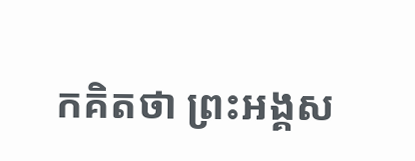កគិតថា ព្រះអង្គស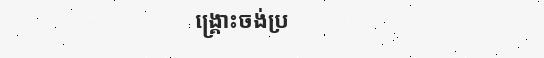ង្គ្រោះចង់ប្រ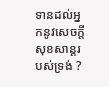ទានដល់អ្នកនូវសេចក្តីសុខសាន្តរបស់ទ្រង់ ?